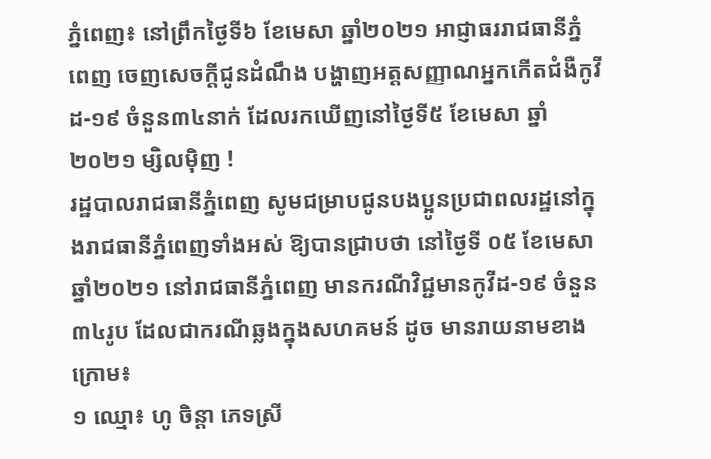ភ្នំពេញ៖ នៅព្រឹកថ្ងៃទី៦ ខែមេសា ឆ្នាំ២០២១ អាជ្ញាធររាជធានីភ្នំពេញ ចេញសេចក្តីជូនដំណឹង បង្ហាញអត្តសញ្ញាណអ្នកកើតជំងឺកូវីដ-១៩ ចំនួន៣៤នាក់ ដែលរកឃើញនៅថ្ងៃទី៥ ខែមេសា ឆ្នាំ ២០២១ ម្សិលមុិញ !
រដ្ឋបាលរាជធានីភ្នំពេញ សូមជម្រាបជូនបងប្អូនប្រជាពលរដ្ឋនៅក្នុងរាជធានីភ្នំពេញទាំងអស់ ឱ្យបានជ្រាបថា នៅថ្ងៃទី ០៥ ខែមេសា ឆ្នាំ២០២១ នៅរាជធានីភ្នំពេញ មានករណីវិជ្ជមានកូវីដ-១៩ ចំនួន ៣៤រូប ដែលជាករណីឆ្លងក្នុងសហគមន៍ ដូច មានរាយនាមខាងក្រោម៖
១ ឈ្មោ៖ ហូ ចិន្តា ភេទស្រី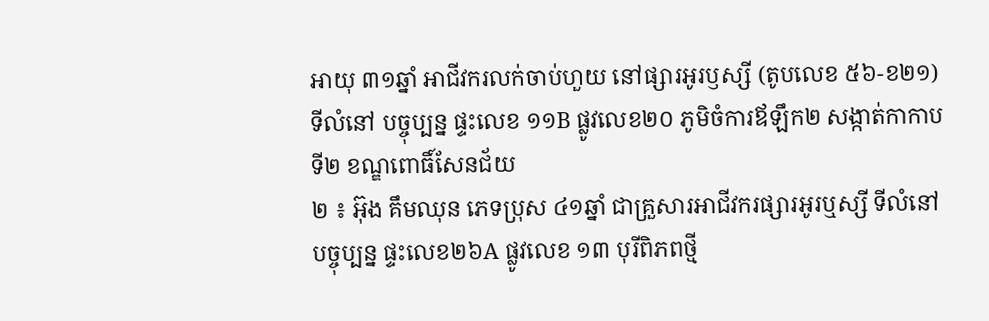អាយុ ៣១ឆ្នាំ អាជីវករលក់ចាប់ហួយ នៅផ្សារអូរឫស្សី (តូបលេខ ៥៦-ខ២១) ទីលំនៅ បច្ចុប្បន្ន ផ្ទះលេខ ១១B ផ្លូវលេខ២០ ភូមិចំការឪឡឹក២ សង្កាត់កាកាបទី២ ខណ្ឌពោធិ៍សែនជ័យ
២ ៖ អ៊ុង គឹមឈុន ភេទប្រុស ៤១ឆ្នាំ ជាគ្រួសារអាជីវករផ្សារអូរឬស្សី ទីលំនៅបច្ចុប្បន្ន ផ្ទះលេខ២៦A ផ្លូវលេខ ១៣ បុរីពិភពថ្មី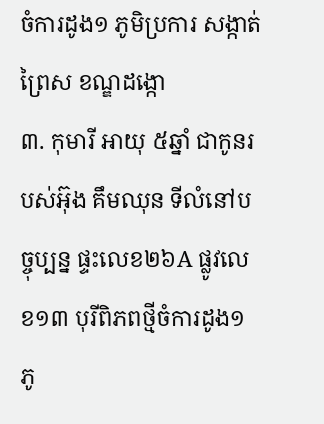ចំការដូង១ ភូមិប្រការ សង្កាត់ព្រៃស ខណ្ឌដង្កោ
៣. កុមារី អាយុ ៥ឆ្នាំ ជាកូនរបស់អ៊ុង គឹមឈុន ទីលំនៅបច្ចុប្បន្ន ផ្ទះលេខ២៦A ផ្លូវលេខ១៣ បុរីពិភពថ្មីចំការដូង១ ភូ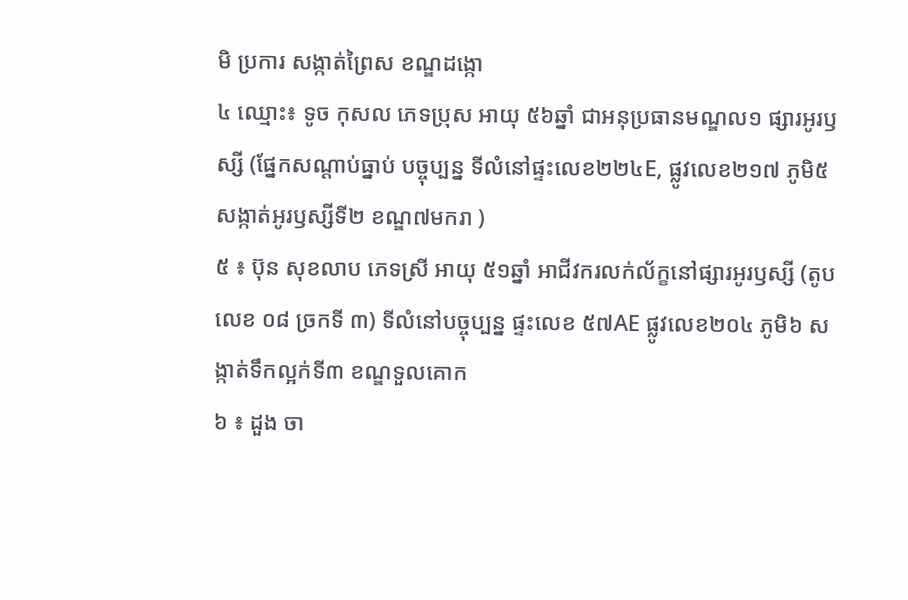មិ ប្រការ សង្កាត់ព្រៃស ខណ្ឌដង្កោ
៤ ឈ្មោះ៖ ទូច កុសល ភេទប្រុស អាយុ ៥៦ឆ្នាំ ជាអនុប្រធានមណ្ឌល១ ផ្សារអូរឫស្សី (ផ្នែកសណ្តាប់ធ្នាប់ បច្ចុប្បន្ន ទីលំនៅផ្ទះលេខ២២៤E, ផ្លូវលេខ២១៧ ភូមិ៥ សង្កាត់អូរឫស្សីទី២ ខណ្ឌ៧មករា )
៥ ៖ ប៊ុន សុខលាប ភេទស្រី អាយុ ៥១ឆ្នាំ អាជីវករលក់ល័ក្ខនៅផ្សារអូរឫស្សី (តូបលេខ ០៨ ច្រកទី ៣) ទីលំនៅបច្ចុប្បន្ន ផ្ទះលេខ ៥៧AE ផ្លូវលេខ២០៤ ភូមិ៦ សង្កាត់ទឹកល្អក់ទី៣ ខណ្ឌទួលគោក
៦ ៖ ដួង ចា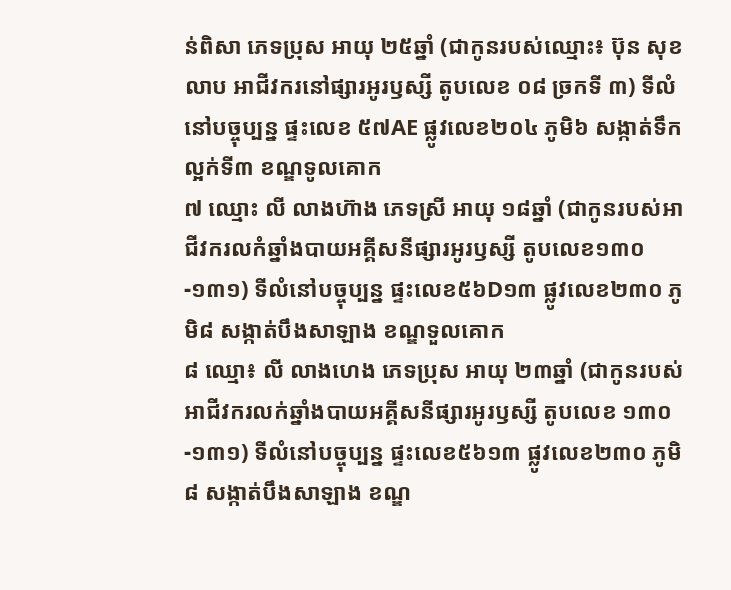ន់ពិសា ភេទប្រុស អាយុ ២៥ឆ្នាំ (ជាកូនរបស់ឈ្មោះ៖ ប៊ុន សុខលាប អាជីវករនៅផ្សារអូរឫស្សី តូបលេខ ០៨ ច្រកទី ៣) ទីលំនៅបច្ចុប្បន្ន ផ្ទះលេខ ៥៧AE ផ្លូវលេខ២០៤ ភូមិ៦ សង្កាត់ទឹកល្អក់ទី៣ ខណ្ឌទូលគោក
៧ ឈ្មោះ លី លាងហ៊ាង ភេទស្រី អាយុ ១៨ឆ្នាំ (ជាកូនរបស់អាជីវករលកំឆ្នាំងបាយអគ្គីសនីផ្សារអូរឫស្សី តូបលេខ១៣០-១៣១) ទីលំនៅបច្ចុប្បន្ន ផ្ទះលេខ៥៦D១៣ ផ្លូវលេខ២៣០ ភូមិ៨ សង្កាត់បឹងសាឡាង ខណ្ឌទួលគោក
៨ ឈ្មោ៖ លី លាងហេង ភេទប្រុស អាយុ ២៣ឆ្នាំ (ជាកូនរបស់អាជីវករលក់ឆ្នាំងបាយអគ្គីសនីផ្សារអូរឫស្សី តូបលេខ ១៣០-១៣១) ទីលំនៅបច្ចុប្បន្ន ផ្ទះលេខ៥៦១៣ ផ្លូវលេខ២៣០ ភូមិ៨ សង្កាត់បឹងសាឡាង ខណ្ឌ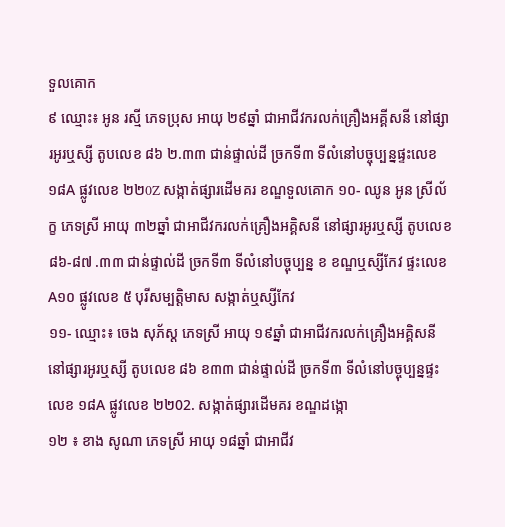ទួលគោក
៩ ឈ្មោះ៖ អូន រស្មី ភេទប្រុស អាយុ ២៩ឆ្នាំ ជាអាជីវករលក់គ្រឿងអគ្គីសនី នៅផ្សារអូរឬស្សី តូបលេខ ៨៦ ២.៣៣ ជាន់ផ្ទាល់ដី ច្រកទី៣ ទីលំនៅបច្ចុប្បន្នផ្ទះលេខ ១៨A ផ្លូវលេខ ២២0Z សង្កាត់ផ្សារដើមគរ ខណ្ឌទួលគោក ១០- ឈូន អូន ស្រីល័ក្ខ ភេទស្រី អាយុ ៣២ឆ្នាំ ជាអាជីវករលក់គ្រឿងអគ្គិសនី នៅផ្សារអូរឬស្សី តូបលេខ ៨៦-៨៧ .៣៣ ជាន់ផ្ទាល់ដី ច្រកទី៣ ទីលំនៅបច្ចុប្បន្ន ខ ខណ្ឌឬស្សីកែវ ផ្ទះលេខ A១០ ផ្លូវលេខ ៥ បុរីសម្បត្តិមាស សង្កាត់ឬស្សីកែវ
១១- ឈ្មោះ៖ ចេង សុភ័ស្ត ភេទស្រី អាយុ ១៩ឆ្នាំ ជាអាជីវករលក់គ្រឿងអគ្គិសនី នៅផ្សារអូរឬស្សី តូបលេខ ៨៦ ខ៣៣ ជាន់ផ្ទាល់ដី ច្រកទី៣ ទីលំនៅបច្ចុប្បន្នផ្ទះលេខ ១៨A ផ្លូវលេខ ២២02. សង្កាត់ផ្សារដើមគរ ខណ្ឌដង្កោ
១២ ៖ ខាង សូណា ភេទស្រី អាយុ ១៨ឆ្នាំ ជាអាជីវ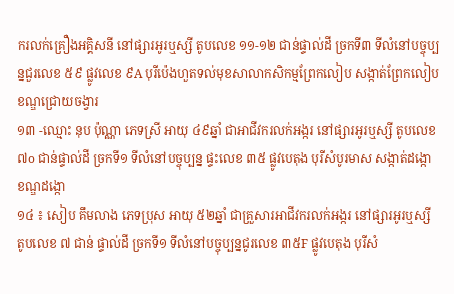ករលក់គ្រឿងអគ្គិសនី នៅផ្សារអូរឬស្សី តូបលេខ ១១-១២ ជាន់ផ្ទាល់ដី ច្រកទី៣ ទីលំនៅបច្ចុប្បន្នជួរលេខ ៥៩ ផ្លូវលេខ ៩A បុរីប៉េងហួតទល់មុខសាលាកសិកម្មព្រែកលៀប សង្កាត់ព្រែកលៀប ខណ្ឌជ្រោយចង្វារ
១៣ -ឈ្មោះ នុប ប៉ុណ្ណា ភេទស្រី អាយុ ៤៩ឆ្នាំ ជាអាជីវករលក់អង្ករ នៅផ្សារអូរឬស្សី តូបលេខ ៧o ជាន់ផ្ទាល់ដី ច្រកទី១ ទីលំនៅបច្ចុប្បន្ន ផ្ទះលេខ ៣៥ ផ្លូវបេតុង បុរីសំបូរមាស សង្កាត់ដង្កោ ខណ្ឌដង្កោ
១៤ ៖ សៀប គឹមលាង ភេទប្រុស អាយុ ៥២ឆ្នាំ ជាគ្រួសារអាជីវករលក់អង្ករ នៅផ្សារអូរឬស្សី តូបលេខ ៧ ជាន់ ផ្ទាល់ដី ច្រកទី១ ទីលំនៅបច្ចុប្បន្នជូរលេខ ៣៥F ផ្លូវបេតុង បុរីសំ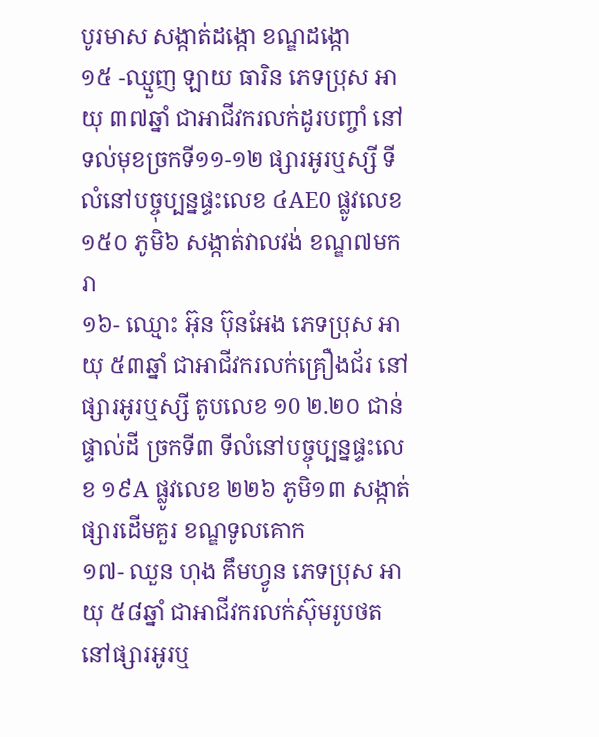បូរមាស សង្កាត់ដង្កោ ខណ្ឌដង្កោ
១៥ -ឈ្មួញ ឡាយ ធារិន ភេទប្រុស អាយុ ៣៧ឆ្នាំ ជាអាជីវករលក់ដូរបញ្ចាំ នៅទល់មុខច្រកទី១១-១២ ផ្សារអូរឬស្សី ទីលំនៅបច្ចុប្បន្នផ្ទះលេខ ៤AE0 ផ្លូវលេខ ១៥០ ភូមិ៦ សង្កាត់វាលវង់ ខណ្ឌ៧មករា
១៦- ឈ្មោះ អ៊ុន ប៊ុនអែង ភេទប្រុស អាយុ ៥៣ឆ្នាំ ជាអាជីវករលក់គ្រឿងជ័រ នៅផ្សារអូរឬស្សី តូបលេខ ១0 ២.២០ ជាន់ ផ្ទាល់ដី ច្រកទី៣ ទីលំនៅបច្ចុប្បន្នផ្ទះលេខ ១៩A ផ្លូវលេខ ២២៦ ភូមិ១៣ សង្កាត់ផ្សារដើមគួរ ខណ្ឌទូលគោក
១៧- ឈួន ហុង គឹមហ្វូន ភេទប្រុស អាយុ ៥៨ឆ្នាំ ជាអាជីវករលក់ស៊ុមរូបថត នៅផ្សារអូរឬ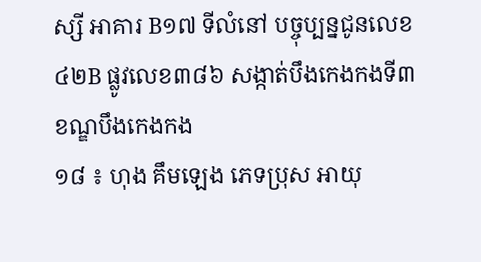ស្សី អាគារ B១៧ ទីលំនៅ បច្ចុប្បន្នជូនលេខ ៤២B ផ្លូវលេខ៣៨៦ សង្កាត់បឹងកេងកងទី៣ ខណ្ឌបឹងកេងកង
១៨ ៖ ហុង គឹមឡេង ភេទប្រុស អាយុ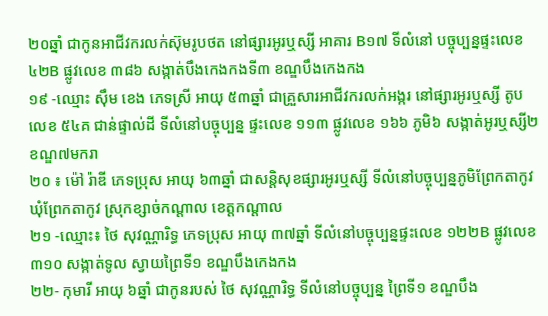២០ឆ្នាំ ជាកូនអាជីវករលក់ស៊ុមរូបថត នៅផ្សារអូរឬស្សី អាគារ B១៧ ទីលំនៅ បច្ចុប្បន្នផ្ទះលេខ ៤២B ផ្លូវលេខ ៣៨៦ សង្កាត់បឹងកេងកងទី៣ ខណ្ឌបឹងកេងកង
១៩ -ឈ្មោះ ស៊ឹម ខេង ភេទស្រី អាយុ ៥៣ឆ្នាំ ជាគ្រួសារអាជីវករលក់អង្ករ នៅផ្សារអូរឬស្សី តូបលេខ ៥៤គ ជាន់ផ្ទាល់ដី ទីលំនៅបច្ចុប្បន្ន ផ្ទះលេខ ១១៣ ផ្លូវលេខ ១៦៦ ភូមិ៦ សង្កាត់អូរឬស្សី២ ខណ្ឌ៧មករា
២០ ៖ ម៉ៅ រ៉ាឌី ភេទប្រុស អាយុ ៦៣ឆ្នាំ ជាសន្តិសុខផ្សារអូរឬស្សី ទីលំនៅបច្ចុប្បន្នភូមិព្រែកតាកូវ ឃុំព្រែកតាកូវ ស្រុកខ្សាច់កណ្តាល ខេត្តកណ្តាល
២១ -ឈ្មោះ៖ ថៃ សុវណ្ណារិទ្ធ ភេទប្រុស អាយុ ៣៧ឆ្នាំ ទីលំនៅបច្ចុប្បន្នផ្ទះលេខ ១២២B ផ្លូវលេខ ៣១០ សង្កាត់ទូល ស្វាយព្រៃទី១ ខណ្ឌបឹងកេងកង
២២- កុមារី អាយុ ៦ឆ្នាំ ជាកូនរបស់ ថៃ សុវណ្ណារិទ្ធ ទីលំនៅបច្ចុប្បន្ន ព្រៃទី១ ខណ្ឌបឹង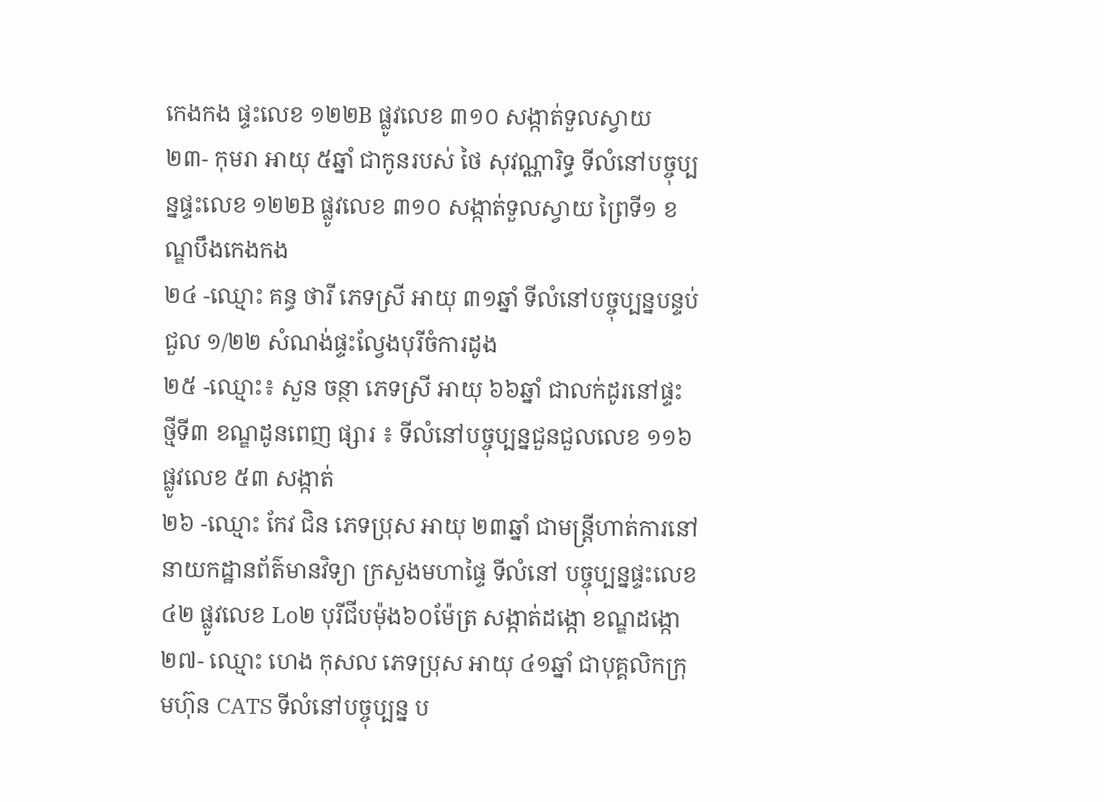កេងកង ផ្ទះលេខ ១២២B ផ្លូវលេខ ៣១០ សង្កាត់ទួលស្វាយ
២៣- កុមរា អាយុ ៥ឆ្នាំ ជាកូនរបស់ ថៃ សុវណ្ណារិទ្ធ ទីលំនៅបច្ចុប្បន្នផ្ទះលេខ ១២២B ផ្លូវលេខ ៣១០ សង្កាត់ទួលស្វាយ ព្រៃទី១ ខណ្ឌបឹងកេងកង
២៤ -ឈ្មោះ គន្ធ ថារី ភេទស្រី អាយុ ៣១ឆ្នាំ ទីលំនៅបច្ចុប្បន្នបន្ទប់ជួល ១/២២ សំណង់ផ្ទះល្វែងបុរីចំការដូង
២៥ -ឈ្មោះ៖ សួន ចន្ថា ភេទស្រី អាយុ ៦៦ឆ្នាំ ជាលក់ដូរនៅផ្ទះ ថ្មីទី៣ ខណ្ឌដូនពេញ ផ្សារ ៖ ទីលំនៅបច្ចុប្បន្នជួនជួលលេខ ១១៦ ផ្លូវលេខ ៥៣ សង្កាត់
២៦ -ឈ្មោះ កែវ ជិន ភេទប្រុស អាយុ ២៣ឆ្នាំ ជាមន្ត្រីហាត់ការនៅនាយកដ្ឋានព័ត៌មានវិទ្យា ក្រសួងមហាផ្ទៃ ទីលំនៅ បច្ចុប្បន្នផ្ទះលេខ ៤២ ផ្លូវលេខ Lo២ បុរីជីបម៉ុង៦០ម៉ែត្រ សង្កាត់ដង្កោ ខណ្ឌដង្កោ
២៧- ឈ្មោះ ហេង កុសល ភេទប្រុស អាយុ ៤១ឆ្នាំ ជាបុគ្គលិកក្រុមហ៊ុន CATS ទីលំនៅបច្ចុប្បន្ន ប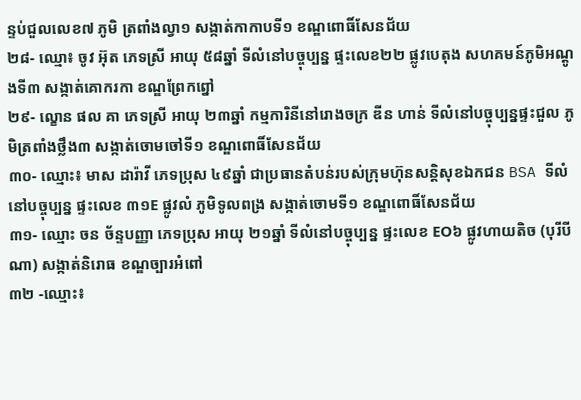ន្ទប់ជួលលេខ៧ ភូមិ ត្រពាំងល្វា១ សង្កាត់កាកាបទី១ ខណ្ឌពោធិ៍សែនជ័យ
២៨- ឈ្មោ៖ ចូវ អ៊ុត ភេទស្រី អាយុ ៥៨ឆ្នាំ ទីលំនៅបច្ចុប្បន្ន ផ្ទះលេខ២២ ផ្លូវបេតុង សហគមន៍ភូមិអណ្តូងទី៣ សង្កាត់គោករកា ខណ្ឌព្រែកព្នៅ
២៩- ល្ខោន ផល គា ភេទស្រី អាយុ ២៣ឆ្នាំ កម្មការិនីនៅរោងចក្រ ឌីន ហាន់ ទីលំនៅបច្ចុប្បន្នផ្ទះជួល ភូមិត្រពាំងថ្លឹង៣ សង្កាត់ចោមចៅទី១ ខណ្ឌពោធិ៍សែនជ័យ
៣០- ឈ្មោះ៖ មាស ដារ៉ាវី ភេទប្រុស ៤៩ឆ្នាំ ជាប្រធានតំបន់របស់ក្រុមហ៊ុនសន្តិសុខឯកជន BSA ទីលំនៅបច្ចុប្បន្ន ផ្ទះលេខ ៣១E ផ្លូវលំ ភូមិទូលពង្រ សង្កាត់ចោមទី១ ខណ្ឌពោធិ៍សែនជ័យ
៣១- ឈ្មោះ ចន ច័ន្ទបញ្ញា ភេទប្រុស អាយុ ២១ឆ្នាំ ទីលំនៅបច្ចុប្បន្ន ផ្ទះលេខ EO៦ ផ្លូវហាយតិច (បុរីបីណា) សង្កាត់និរោធ ខណ្ឌច្បារអំពៅ
៣២ -ឈ្មោះ៖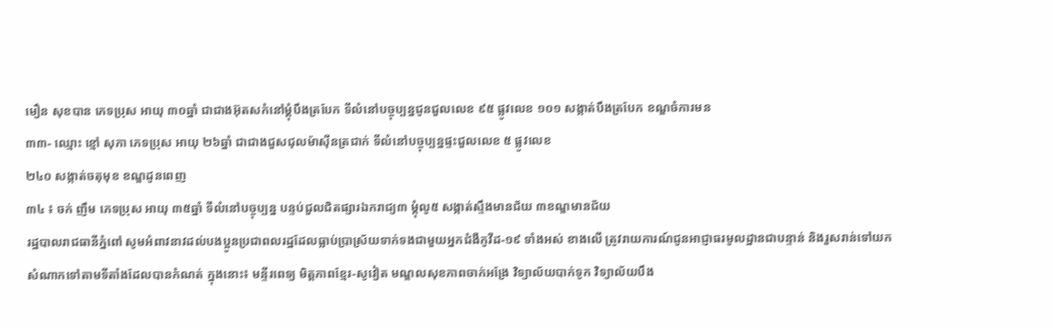មឿន សុខបាន ភេទប្រុស អាយុ ៣០ឆ្នាំ ជាជាងអ៊ុតសកំនៅម្ដុំបឹងត្របែក ទីលំនៅបច្ចុប្បន្នជូនជួលលេខ ៩៥ ផ្លូវលេខ ១០១ សង្កាត់បឹងត្របែក ខណ្ឌចំការមន
៣៣- ឈ្មោះ ខ្មៅ សុភា ភេទប្រុស អាយុ ២៦ឆ្នាំ ជាជាងជួសជុលម៉ាស៊ីនត្រជាក់ ទីលំនៅបច្ចុប្បន្នផ្ទះជួលលេខ ៥ ផ្លូវលេខ
២៤០ សង្កាត់ចតុមុខ ខណ្ឌដូនពេញ
៣៤ ៖ ចក់ ញឹម ភេទប្រុស អាយុ ៣៥ឆ្នាំ ទីលំនៅបច្ចុប្បន្ន បន្ទប់ជួលជិតផ្សារឯករាជ្យ៣ ម្តុំលូ៥ សង្កាត់ស្ទឹងមានជ័យ ៣ខណ្ឌមានជ័យ
រដ្ឋបាលរាជធានីភ្នំពៅ សូមអំពាវនាវដល់បងប្អូនប្រជាពលរដ្ឋដែលធ្លាប់ប្រាស្រ័យទាក់ទងជាមួយអ្នកជំងឺកូវីដ-១៩ ទាំងអស់ ខាងលើ ត្រូវរាយការណ៍ជូនអាជ្ញាធរមូលដ្ឋានជាបន្ទាន់ និងរួសរាន់ទៅយកសំណាកទៅតាមទីតាំងដែលបានកំណត់ ក្នុងនោះ៖ មន្ទីរពេទ្យ មិត្តភាពខ្មែរ-សូវៀត មណ្ឌលសុខភាពចាក់អង្រែ វិទ្យាល័យបាក់ទូក វិទ្យាល័យបឹង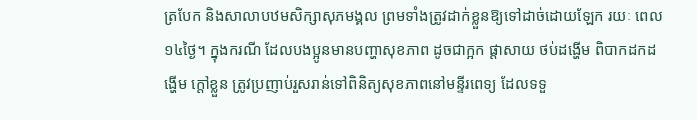ត្របែក និងសាលាបឋមសិក្សាសុភមង្គល ព្រមទាំងត្រូវដាក់ខ្លួនឱ្យទៅដាច់ដោយឡែក រយៈ ពេល១៤ថៃ្ង។ ក្នុងករណី ដែលបងប្អូនមានបញ្ហាសុខភាព ដូចជាក្អក ផ្តាសាយ ថប់ដង្ហើម ពិបាកដកដង្ហើម ក្តៅខ្លួន ត្រូវប្រញាប់រួសរាន់ទៅពិនិត្យសុខភាពនៅមន្ទីរពេទ្យ ដែលទទួ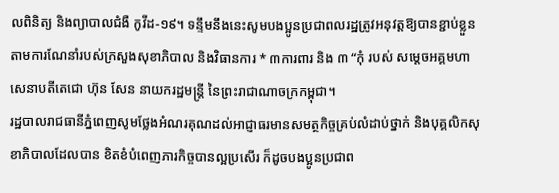លពិនិត្យ និងព្យាបាលជំងឺ កូវីដ-១៩។ ទន្ទឹមនឹងនេះសូមបងប្អូនប្រជាពលរដ្ឋត្រូវអនុវត្តឱ្យបានខ្ជាប់ខ្លួនតាមការណែនាំរបស់ក្រសួងសុខាភិបាល និងវិធានការ * ៣ការពារ និង ៣ “កុំ របស់ សម្តេចអគ្គមហាសេនាបតីតេជោ ហ៊ុន សែន នាយករដ្ឋមន្ត្រី នៃព្រះរាជាណាចក្រកម្ពុជា។
រដ្ឋបាលរាជធានីភ្នំពេញសូមថ្លែងអំណរគុណដល់អាជ្ញាធរមានសមត្ថកិច្ចគ្រប់លំដាប់ថ្នាក់ និងបុគ្គលិកសុខាភិបាលដែលបាន ខិតខំបំពេញភារកិច្ចបានល្អប្រសើរ ក៏ដូចបងប្អូនប្រជាព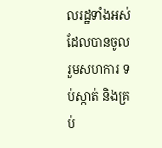លរដ្ឋទាំងអស់ដែលបានចូលរួមសហការ ទប់ស្កាត់ និងគ្រប់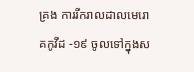គ្រង ការរីករាលដាលមេរោគកូវីដ -១៩ ចូលទៅក្នុងស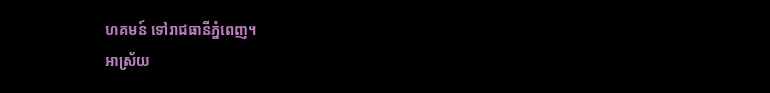ហគមន៍ ទៅរាជធានីភ្នំពេញ។
អាស្រ័យ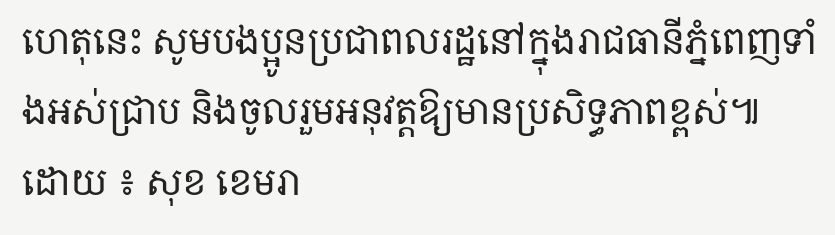ហេតុនេះ សូមបងប្អូនប្រជាពលរដ្ឋនៅក្នុងរាជធានីភ្នំពេញទាំងអស់ជ្រាប និងចូលរួមអនុវត្តឱ្យមានប្រសិទ្ធភាពខ្ពស់៕
ដោយ ៖ សុខ ខេមរា